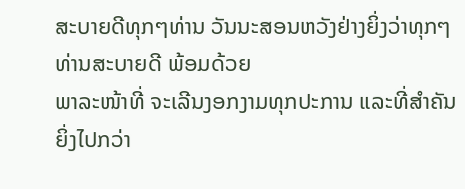ສະບາຍດີທຸກໆທ່ານ ວັນນະສອນຫວັງຢ່າງຍິ່ງວ່າທຸກໆທ່ານສະບາຍດີ ພ້ອມດ້ວຍ
ພາລະໜ້າທີ່ ຈະເລີນງອກງາມທຸກປະການ ແລະທີ່ສໍາຄັນຍິ່ງໄປກວ່າ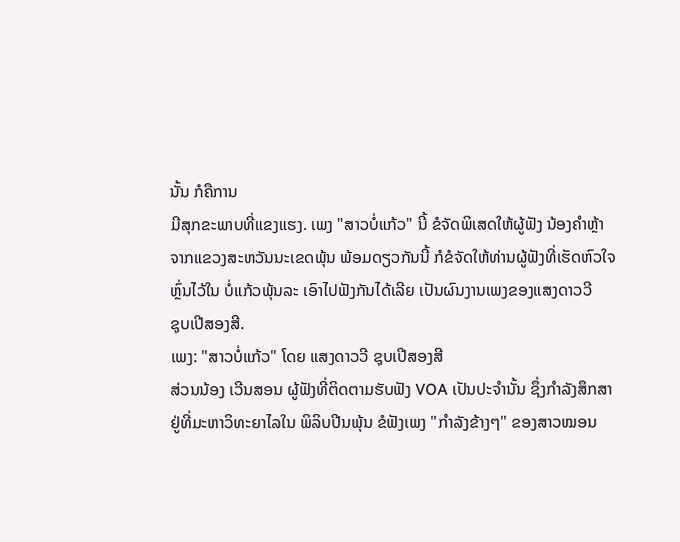ນັ້ນ ກໍຄືການ
ມີສຸກຂະພາບທີ່ແຂງແຮງ. ເພງ "ສາວບໍ່ແກ້ວ" ນີ້ ຂໍຈັດພິເສດໃຫ້ຜູ້ຟັງ ນ້ອງຄໍາຫຼ້າ
ຈາກແຂວງສະຫວັນນະເຂດພຸ້ນ ພ້ອມດຽວກັນນີ້ ກໍຂໍຈັດໃຫ້ທ່ານຜູ້ຟັງທີ່ເຮັດຫົວໃຈ
ຫຼົ່ນໄວ້ໃນ ບໍ່ແກ້ວພຸ້ນລະ ເອົາໄປຟັງກັນໄດ້ເລີຍ ເປັນຜົນງານເພງຂອງແສງດາວວີ
ຊຸບເປີສອງສີ.
ເພງ: "ສາວບໍ່ແກ້ວ" ໂດຍ ແສງດາວວີ ຊຸບເປີສອງສີ
ສ່ວນນ້ອງ ເວີນສອນ ຜູ້ຟັງທີ່ຕິດຕາມຮັບຟັງ VOA ເປັນປະຈໍານັ້ນ ຊຶ່ງກໍາລັງສຶກສາ
ຢູ່ທີ່ມະຫາວິທະຍາໄລໃນ ພິລິບປີນພຸ້ນ ຂໍຟັງເພງ "ກໍາລັງຂ້າງໆ" ຂອງສາວໝອນ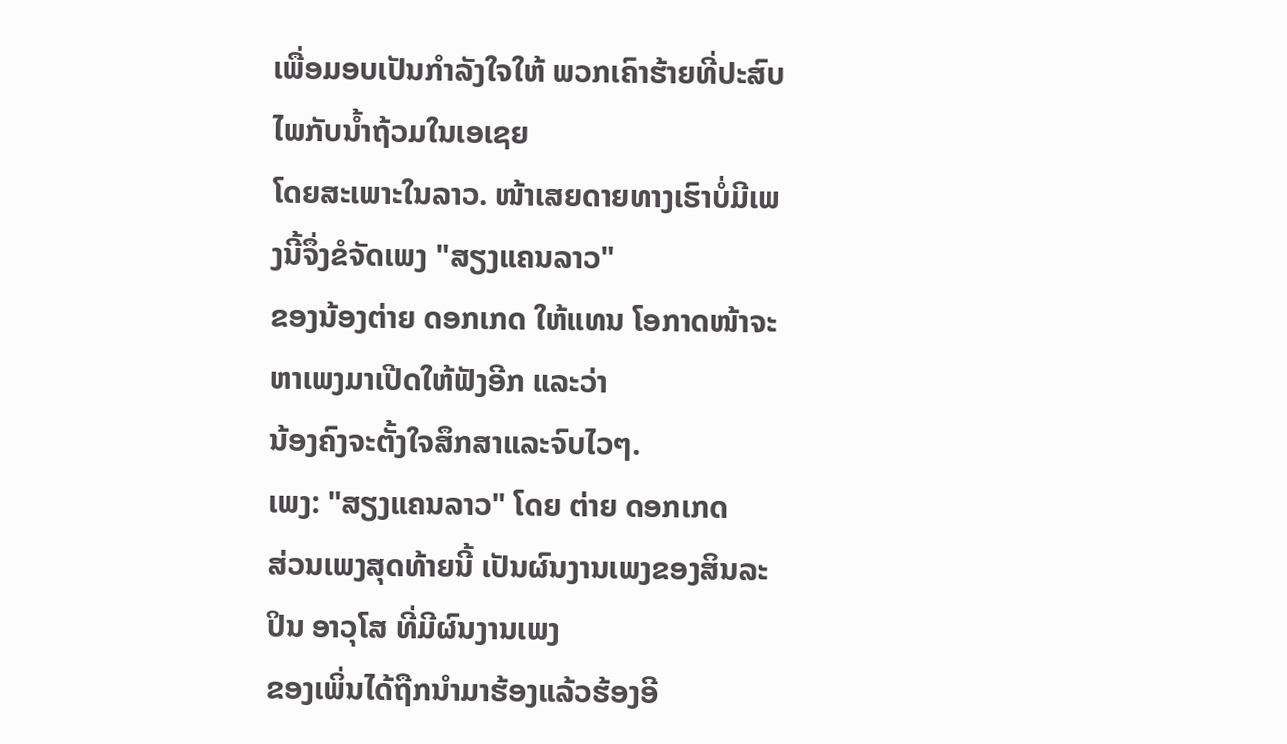ເພື່ອມອບເປັນກໍາລັງໃຈໃຫ້ ພວກເຄົາຮ້າຍທີ່ປະສົບໄພກັບນໍ້າຖ້ວມໃນເອເຊຍ
ໂດຍສະເພາະໃນລາວ. ໜ້າເສຍດາຍທາງເຮົາບໍ່ມີເພງນີ້ຈຶ່ງຂໍຈັດເພງ "ສຽງແຄນລາວ"
ຂອງນ້ອງຕ່າຍ ດອກເກດ ໃຫ້ແທນ ໂອກາດໜ້າຈະຫາເພງມາເປີດໃຫ້ຟັງອີກ ແລະວ່າ
ນ້ອງຄົງຈະຕັ້ງໃຈສຶກສາແລະຈົບໄວໆ.
ເພງ: "ສຽງແຄນລາວ" ໂດຍ ຕ່າຍ ດອກເກດ
ສ່ວນເພງສຸດທ້າຍນີ້ ເປັນຜົນງານເພງຂອງສິນລະປິນ ອາວຸໂສ ທີ່ມີຜົນງານເພງ
ຂອງເພິ່ນໄດ້ຖືກນໍາມາຮ້ອງແລ້ວຮ້ອງອີ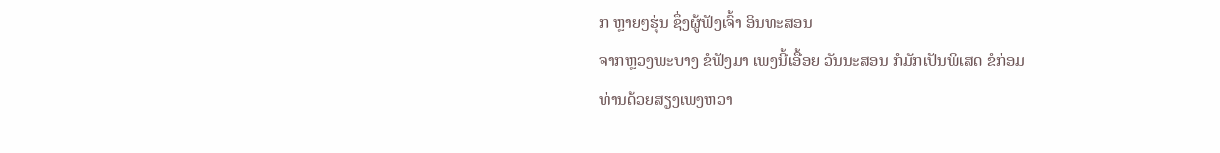ກ ຫຼາຍໆຮຸ່ນ ຊຶ່ງຜູ້ຟັງເຈົ້າ ອິນທະສອນ
ຈາກຫຼວງພະບາງ ຂໍຟັງມາ ເພງນີ້ເອື້ອຍ ວັນນະສອນ ກໍມັກເປັນພິເສດ ຂໍກ່ອມ
ທ່ານດ້ວຍສຽງເພງຫວາ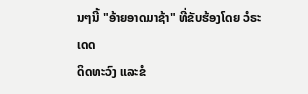ນໆນີ້ "ອ້າຍອາດມາຊ້າ" ທີ່ຂັບຮ້ອງໂດຍ ວໍຣະເດດ
ດິດທະວົງ ແລະຂໍ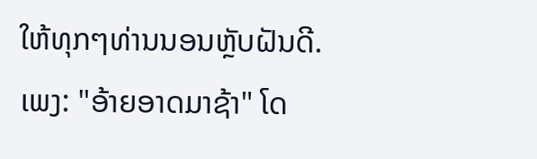ໃຫ້ທຸກໆທ່ານນອນຫຼັບຝັນດີ.
ເພງ: "ອ້າຍອາດມາຊ້າ" ໂດ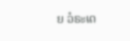ຍ ວໍຣະເດ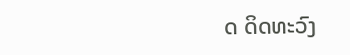ດ ດິດທະວົງ